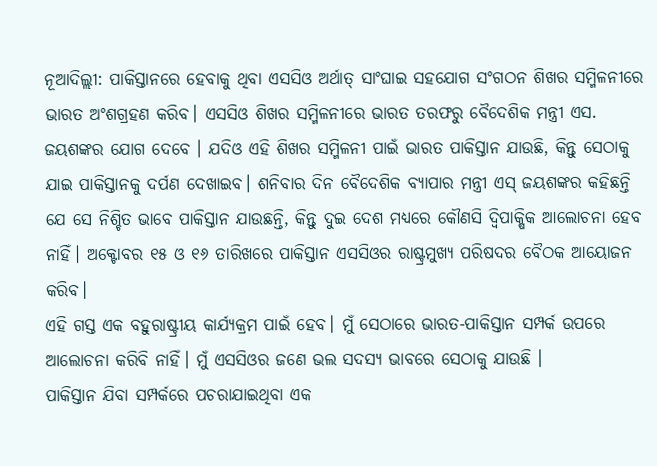ନୂଆଦିଲ୍ଲୀ: ପାକିସ୍ତାନରେ ହେବାକୁ ଥିବା ଏସସିଓ ଅର୍ଥାତ୍ ସାଂଘାଇ ସହଯୋଗ ସଂଗଠନ ଶିଖର ସମ୍ମିଳନୀରେ ଭାରତ ଅଂଶଗ୍ରହଣ କରିବ। ଏସସିଓ ଶିଖର ସମ୍ମିଳନୀରେ ଭାରତ ତରଫରୁ ବୈଦେଶିକ ମନ୍ତ୍ରୀ ଏସ. ଜୟଶଙ୍କର ଯୋଗ ଦେବେ । ଯଦିଓ ଏହି ଶିଖର ସମ୍ମିଳନୀ ପାଇଁ ଭାରତ ପାକିସ୍ତାନ ଯାଉଛି, କିନ୍ତୁ ସେଠାକୁ ଯାଇ ପାକିସ୍ତାନକୁ ଦର୍ପଣ ଦେଖାଇବ। ଶନିବାର ଦିନ ବୈଦେଶିକ ବ୍ୟାପାର ମନ୍ତ୍ରୀ ଏସ୍ ଜୟଶଙ୍କର କହିଛନ୍ତି ଯେ ସେ ନିଶ୍ଚିତ ଭାବେ ପାକିସ୍ତାନ ଯାଉଛନ୍ତି, କିନ୍ତୁ ଦୁଇ ଦେଶ ମଧ୍ୟରେ କୌଣସି ଦ୍ୱିପାକ୍ଷିକ ଆଲୋଚନା ହେବ ନାହିଁ। ଅକ୍ଟୋବର ୧୫ ଓ ୧୬ ତାରିଖରେ ପାକିସ୍ତାନ ଏସସିଓର ରାଷ୍ଟ୍ରମୁଖ୍ୟ ପରିଷଦର ବୈଠକ ଆୟୋଜନ କରିବ।
ଏହି ଗସ୍ତ ଏକ ବହୁରାଷ୍ଟ୍ରୀୟ କାର୍ଯ୍ୟକ୍ରମ ପାଇଁ ହେବ। ମୁଁ ସେଠାରେ ଭାରତ-ପାକିସ୍ତାନ ସମ୍ପର୍କ ଉପରେ ଆଲୋଚନା କରିବି ନାହିଁ। ମୁଁ ଏସସିଓର ଜଣେ ଭଲ ସଦସ୍ୟ ଭାବରେ ସେଠାକୁ ଯାଉଛି ।
ପାକିସ୍ତାନ ଯିବା ସମ୍ପର୍କରେ ପଚରାଯାଇଥିବା ଏକ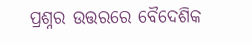ପ୍ରଶ୍ନର ଉତ୍ତରରେ ବୈଦେଶିକ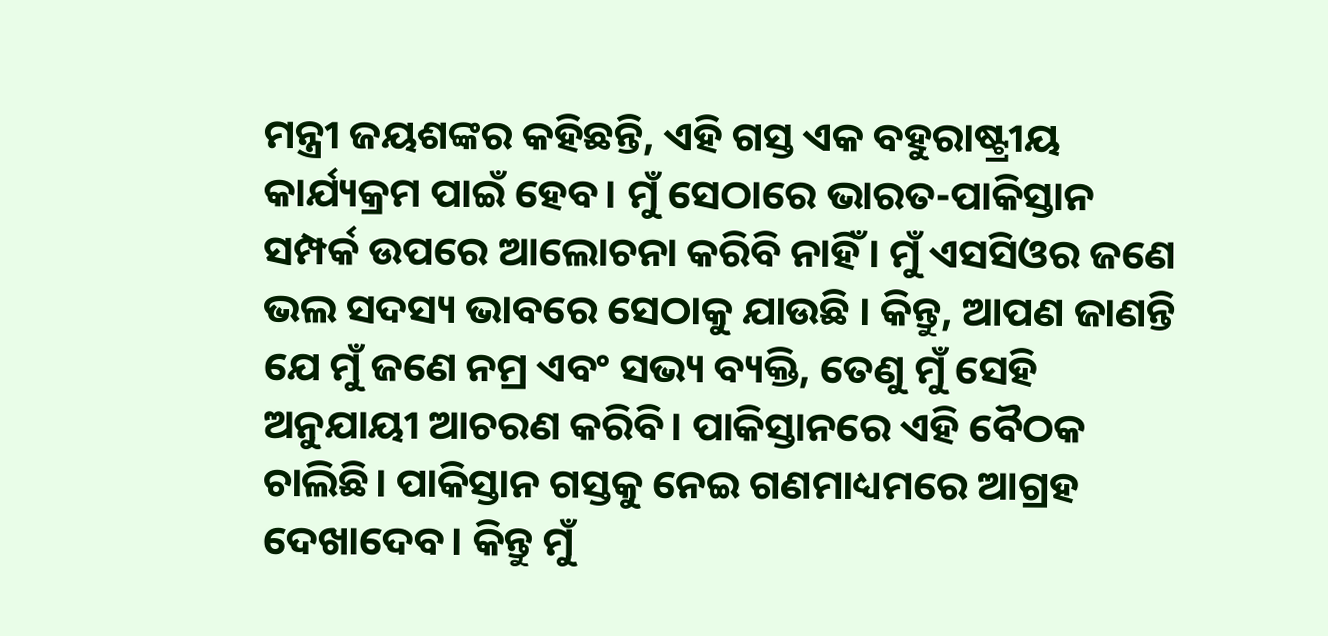ମନ୍ତ୍ରୀ ଜୟଶଙ୍କର କହିଛନ୍ତି, ଏହି ଗସ୍ତ ଏକ ବହୁରାଷ୍ଟ୍ରୀୟ କାର୍ଯ୍ୟକ୍ରମ ପାଇଁ ହେବ। ମୁଁ ସେଠାରେ ଭାରତ-ପାକିସ୍ତାନ ସମ୍ପର୍କ ଉପରେ ଆଲୋଚନା କରିବି ନାହିଁ। ମୁଁ ଏସସିଓର ଜଣେ ଭଲ ସଦସ୍ୟ ଭାବରେ ସେଠାକୁ ଯାଉଛି । କିନ୍ତୁ, ଆପଣ ଜାଣନ୍ତି ଯେ ମୁଁ ଜଣେ ନମ୍ର ଏବଂ ସଭ୍ୟ ବ୍ୟକ୍ତି, ତେଣୁ ମୁଁ ସେହି ଅନୁଯାୟୀ ଆଚରଣ କରିବି। ପାକିସ୍ତାନରେ ଏହି ବୈଠକ ଚାଲିଛି। ପାକିସ୍ତାନ ଗସ୍ତକୁ ନେଇ ଗଣମାଧ୍ୟମରେ ଆଗ୍ରହ ଦେଖାଦେବ। କିନ୍ତୁ ମୁଁ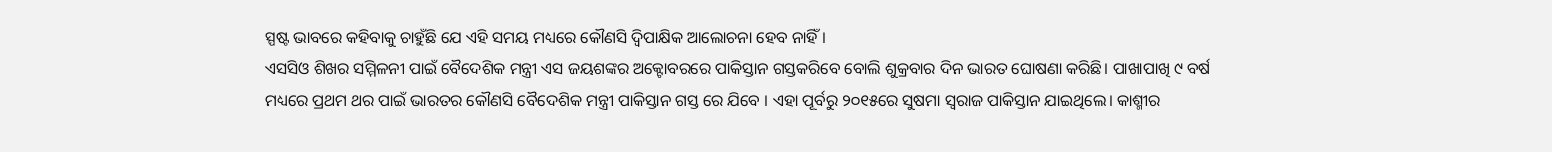ସ୍ପଷ୍ଟ ଭାବରେ କହିବାକୁ ଚାହୁଁଛି ଯେ ଏହି ସମୟ ମଧ୍ୟରେ କୌଣସି ଦ୍ୱିପାକ୍ଷିକ ଆଲୋଚନା ହେବ ନାହିଁ ।
ଏସସିଓ ଶିଖର ସମ୍ମିଳନୀ ପାଇଁ ବୈଦେଶିକ ମନ୍ତ୍ରୀ ଏସ ଜୟଶଙ୍କର ଅକ୍ଟୋବରରେ ପାକିସ୍ତାନ ଗସ୍ତକରିବେ ବୋଲି ଶୁକ୍ରବାର ଦିନ ଭାରତ ଘୋଷଣା କରିଛି। ପାଖାପାଖି ୯ ବର୍ଷ ମଧ୍ୟରେ ପ୍ରଥମ ଥର ପାଇଁ ଭାରତର କୌଣସି ବୈଦେଶିକ ମନ୍ତ୍ରୀ ପାକିସ୍ତାନ ଗସ୍ତ ରେ ଯିବେ । ଏହା ପୂର୍ବରୁ ୨୦୧୫ରେ ସୁଷମା ସ୍ୱରାଜ ପାକିସ୍ତାନ ଯାଇଥିଲେ। କାଶ୍ମୀର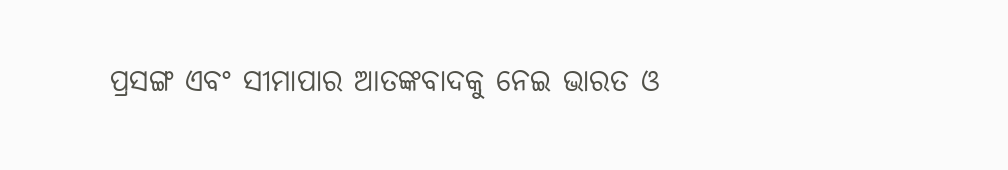ପ୍ରସଙ୍ଗ ଏବଂ ସୀମାପାର ଆତଙ୍କବାଦକୁ ନେଇ ଭାରତ ଓ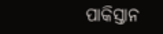ପାକିସ୍ତାନ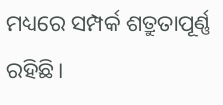ମଧ୍ୟରେ ସମ୍ପର୍କ ଶତ୍ରୁତାପୂର୍ଣ୍ଣ ରହିଛି।